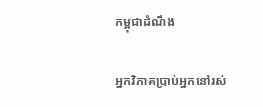កម្ពុជាដំណឹង

អ្នកវិភាគប្រាប់អ្នកនៅរស់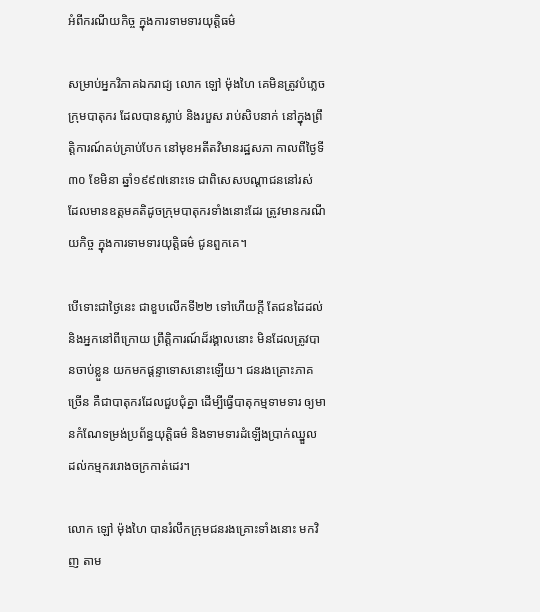អំពីករណីយកិច្ច ក្នុងការទាមទារយុត្តិធម៌

សម្រាប់អ្នកវិភាគឯករាជ្យ លោក ឡៅ ម៉ុងហៃ គេមិនត្រូវបំភ្លេចក្រុមបាតុករ ដែលបានស្លាប់ និងរបួស រាប់សិបនាក់ នៅក្នុងព្រឹត្តិការណ៍គប់គ្រាប់បែក នៅមុខអតីតវិមានរដ្ឋសភា កាលពីថ្ងៃទី៣០ ខែមិនា ឆ្នាំ១៩៩៧នោះទេ ជាពិសេសបណ្ដាជននៅរស់ ដែលមានឧត្ដមគតិដូចក្រុមបាតុករទាំងនោះដែរ ត្រូវមានករណីយកិច្ច ក្នុងការទាមទារយុត្តិធម៌ ជូនពួកគេ។

បើទោះជាថ្ងៃនេះ ជាខួបលើកទី២២ ទៅហើយក្ដី តែជនដៃដល់ និងអ្នកនៅពីក្រោយ ព្រឹត្តិការណ៍ដ៏រង្គាលនោះ មិនដែលត្រូវបានចាប់ខ្លួន យកមកផ្ដន្ទាទោសនោះឡើយ។ ជនរងគ្រោះភាគច្រើន គឺជាបាតុករដែលជួបជុំគ្នា ដើម្បីធ្វើបាតុកម្មទាមទារ ឲ្យមានកំណែទម្រង់ប្រព័ន្ធយុត្តិធម៌ និងទាមទារដំឡើងប្រាក់ឈ្នួល ដល់កម្មកររោងចក្រកាត់ដេរ។

លោក ឡៅ ម៉ុងហៃ បានរំលឹកក្រុមជនរងគ្រោះទាំងនោះ មកវិញ តាម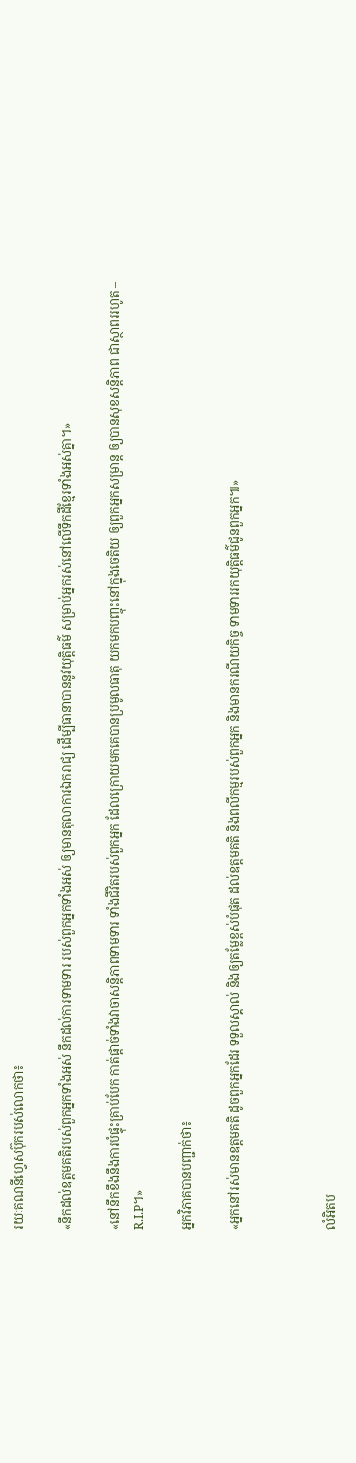រយៈគណនីហ្វេសប៊ុករបស់លោកថា៖

«នឹកដល់ឧត្តមគតិរបស់ពួកអ្នកទាំងអស់ នឹកដល់ការទាមទារ របស់ពួកអ្នកទាំងអស់ ឲ្យមានតុលាការឯករាជ្យ ដើម្បីធានាបាននូវយុត្តិធម៌ សម្រាប់អ្នករស់នៅលើទឹកដីខ្មែរទាំងអស់គ្នា។»

«នៅនឹកខឹងនឹងការបំផ្ទុះគ្រាប់បែក កាត់ផ្តាច់ទាំងវាចាសន្តិភាពទាមទារ ទាំងជីវិតរបស់ពួកអ្នក ដែលក្រោយមកគេបានប្រមូលធាតុ យកមកបញ្ចុះនៅក្នុងចេតិយ ឲ្យពួកអ្នកសម្រាន្ដ ឲ្យបានសុខសន្តិភាព ជាស្ថាពររហូត – R.I.P។»

អ្នកវិភាគបានបញ្ជាក់ថា៖

«អ្នកនៅរស់មានឧត្តមគតិ ដូចពួកអ្នកដែរ ទទួលស្គាល់ និងឲ្យតម្លែខ្ពស់បំផុត ដល់ឧត្តមគតិ និងពលីកម្មរបស់ពួកអ្នក និងមានករណីយកិច្ច ទាមទាររកយុត្តិធម៌ជូនពួកអ្នក៕»



លំអិតប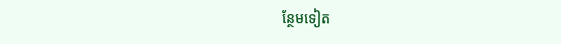ន្ថែមទៀត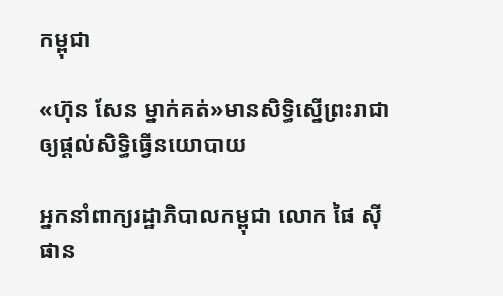កម្ពុជា

«ហ៊ុន សែន ម្នាក់គត់»មានសិទ្ធិស្នើព្រះរាជាឲ្យផ្ដល់សិទ្ធិធ្វើនយោបាយ

អ្នកនាំពាក្យរដ្ឋាភិបាលកម្ពុជា លោក ផៃ ស៊ីផាន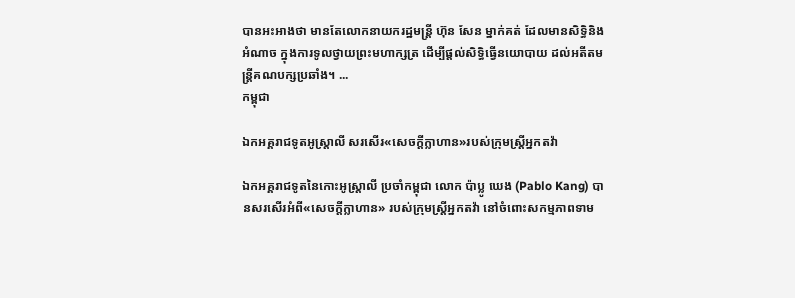បានអះអាងថា មានតែលោកនាយករដ្ឋមន្ត្រី ហ៊ុន សែន ម្នាក់គត់ ដែលមានសិទ្ធិនិងអំណាច ក្នុងការទូលថ្វាយព្រះមហាក្សត្រ ដើម្បីផ្តល់សិទ្ធិធ្វើនយោបាយ ដល់អតីតមន្ត្រីគណបក្សប្រឆាំង។ ...
កម្ពុជា

ឯកអគ្គរាជទូតអូស្ត្រាលី សរសើរ«សេចក្ដីក្លាហាន»របស់ក្រុមស្ត្រីអ្នកតវ៉ា

ឯកអគ្គរាជទូតនៃកោះអូស្ត្រាលី ប្រចាំកម្ពុជា លោក ប៉ាប្លូ ឃេង (Pablo Kang) បានសរសើរអំពី«សេចក្ដីក្លាហាន» របស់ក្រុមស្ត្រីអ្នកតវ៉ា នៅចំពោះសកម្មភាពទាម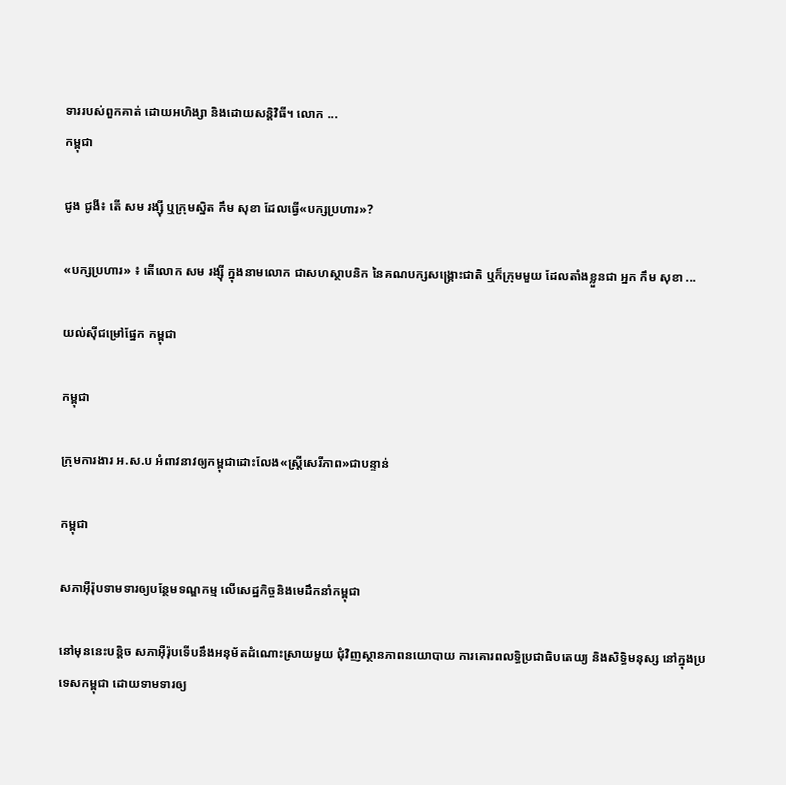ទាររបស់ពួកគាត់ ដោយអហិង្សា និងដោយសន្តិវិធី។ លោក ...
កម្ពុជា

ជូង ជូងី៖ តើ សម រង្ស៊ី ឬក្រុមស្និត កឹម សុខា ដែលធ្វើ«បក្សប្រហារ»?

«បក្សប្រហារ» ៖ តើលោក សម រង្ស៊ី ក្នុងនាមលោក ជាសហស្ថាបនិក នៃគណបក្សសង្គ្រោះជាតិ ឬក៏ក្រុមមួយ ដែលតាំងខ្លួនជា អ្នក កឹម សុខា ...

យល់ស៊ីជម្រៅផ្នែក កម្ពុជា

កម្ពុជា

ក្រុមការងារ អ.ស.ប អំពាវនាវឲ្យកម្ពុជាដោះលែង«ស្ត្រីសេរីភាព»ជាបន្ទាន់

កម្ពុជា

សភាអ៊ឺរ៉ុបទាមទារឲ្យបន្ថែមទណ្ឌកម្ម លើសេដ្ឋកិច្ចនិងមេដឹកនាំកម្ពុជា

នៅមុននេះបន្តិច សភាអ៊ឺរ៉ុបទើបនឹងអនុម័តដំណោះស្រាយមួយ ជុំវិញស្ថានភាពនយោបាយ ការគោរពលទ្ធិប្រជាធិបតេយ្យ និងសិទ្ធិមនុស្ស នៅក្នុងប្រទេសកម្ពុជា ដោយទាមទារឲ្យ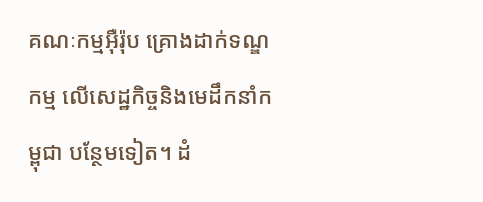គណៈកម្មអ៊ឺរ៉ុប គ្រោងដាក់ទណ្ឌកម្ម លើសេដ្ឋកិច្ចនិងមេដឹកនាំកម្ពុជា បន្ថែមទៀត។ ដំ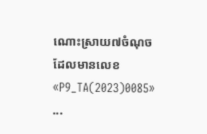ណោះស្រាយ៧ចំណុច ដែលមានលេខ «P9_TA(2023)0085» ...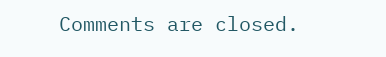Comments are closed.